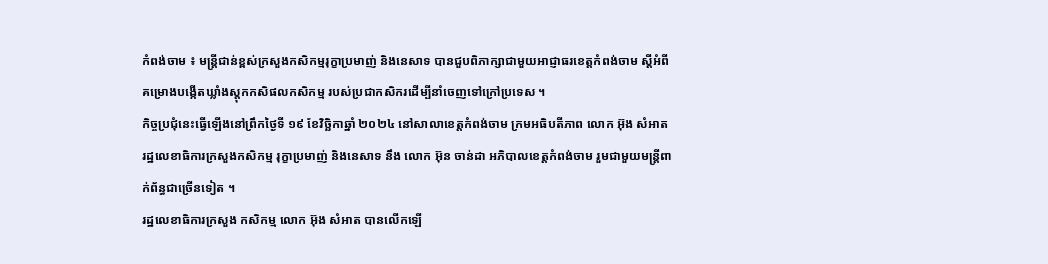កំពង់ចាម ៖ មន្ត្រីជាន់ខ្ពស់ក្រសួងកសិកម្មរុក្ខាប្រមាញ់ និងនេសាទ បានជួបពិភាក្សាជាមួយអាជ្ញាធរខេត្តកំពង់ចាម ស្ដីអំពីគម្រោងបង្កើតឃ្លាំងស្តុកកសិផលកសិកម្ម របស់ប្រជាកសិករដើម្បីនាំចេញទៅក្រៅប្រទេស ។
កិច្ចប្រជុំនេះធ្វើឡើងនៅព្រឹកថ្ងៃទី ១៩ ខែវិច្ឆិកាឆ្នាំ ២០២៤ នៅសាលាខេត្តកំពង់ចាម ក្រមអធិបតីភាព លោក អ៊ុង សំអាត រដ្ឋលេខាធិការក្រសួងកសិកម្ម រុក្ខាប្រមាញ់ និងនេសាទ នឹង លោក អ៊ុន ចាន់ដា អភិបាលខេត្តកំពង់ចាម រួមជាមួយមន្ត្រីពាក់ព័ន្ធជាច្រើនទៀត ។
រដ្ឋលេខាធិការក្រសួង កសិកម្ម លោក អ៊ុង សំអាត បានលើកឡើ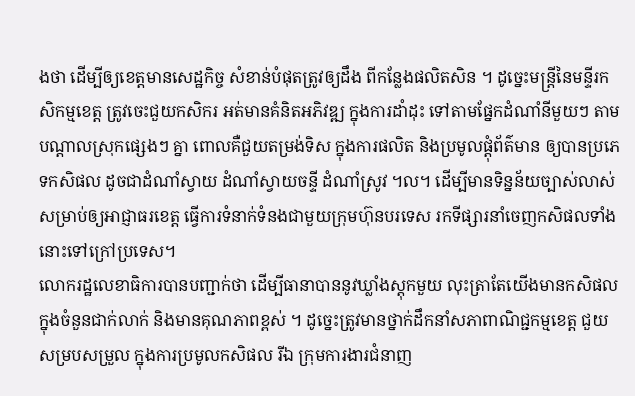ងថា ដើម្បីឲ្យខេត្តមានសេដ្ឋកិច្ច សំខាន់បំផុតត្រូវឲ្យដឹង ពីកន្លែងផលិតសិន ។ ដូច្នេះមន្ត្រីនៃមន្ទីរកសិកម្មខេត្ត ត្រូវចេះជួយកសិករ អត់មានគំនិតអភិវឌ្ឍ ក្នុងការដាំដុះ ទៅតាមផ្នែកដំណាំនីមួយៗ តាមបណ្ដាលស្រុកផ្សេងៗ គ្នា ពោលគឺជួយតម្រង់ទិស ក្នុងការផលិត និងប្រមូលផ្ដុំព័ត៌មាន ឲ្យបានប្រភេទកសិផល ដូចជាដំណាំស្វាយ ដំណាំស្វាយចន្ទី ដំណាំស្រូវ ។ល។ ដើម្បីមានទិន្នន័យច្បាស់លាស់ សម្រាប់ឲ្យអាជ្ញាធរខេត្ត ធ្វើការទំនាក់ទំនងជាមួយក្រុមហ៊ុនបរទេស រកទីផ្សារនាំចេញកសិផលទាំងនោះទៅក្រៅប្រទេស។
លោករដ្ឋលេខាធិការបានបញ្ជាក់ថា ដើម្បីធានាបាននូវឃ្លាំងស្តុកមួយ លុះត្រាតែយើងមានកសិផលក្នុងចំនួនជាក់លាក់ និងមានគុណភាពខ្ពស់ ។ ដូច្នេះត្រូវមានថ្នាក់ដឹកនាំសភាពាណិជ្ជកម្មខេត្ត ជួយសម្របសម្រួល ក្នុងការប្រមូលកសិផល រីឯ ក្រុមការងារជំនាញ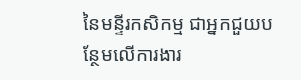នៃមន្ទីរកសិកម្ម ជាអ្នកជួយបន្ថែមលើការងារ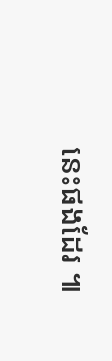នេះផងដែរ ៕